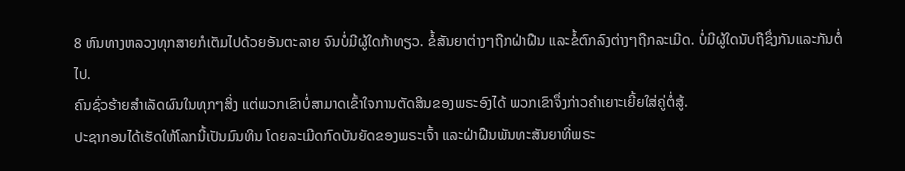8 ຫົນທາງຫລວງທຸກສາຍກໍເຕັມໄປດ້ວຍອັນຕະລາຍ ຈົນບໍ່ມີຜູ້ໃດກ້າທຽວ. ຂໍ້ສັນຍາຕ່າງໆຖືກຝ່າຝືນ ແລະຂໍ້ຕົກລົງຕ່າງໆຖືກລະເມີດ. ບໍ່ມີຜູ້ໃດນັບຖືຊຶ່ງກັນແລະກັນຕໍ່ໄປ.
ຄົນຊົ່ວຮ້າຍສຳເລັດຜົນໃນທຸກໆສິ່ງ ແຕ່ພວກເຂົາບໍ່ສາມາດເຂົ້າໃຈການຕັດສິນຂອງພຣະອົງໄດ້ ພວກເຂົາຈຶ່ງກ່າວຄຳເຍາະເຍີ້ຍໃສ່ຄູ່ຕໍ່ສູ້.
ປະຊາກອນໄດ້ເຮັດໃຫ້ໂລກນີ້ເປັນມົນທິນ ໂດຍລະເມີດກົດບັນຍັດຂອງພຣະເຈົ້າ ແລະຝ່າຝືນພັນທະສັນຍາທີ່ພຣະ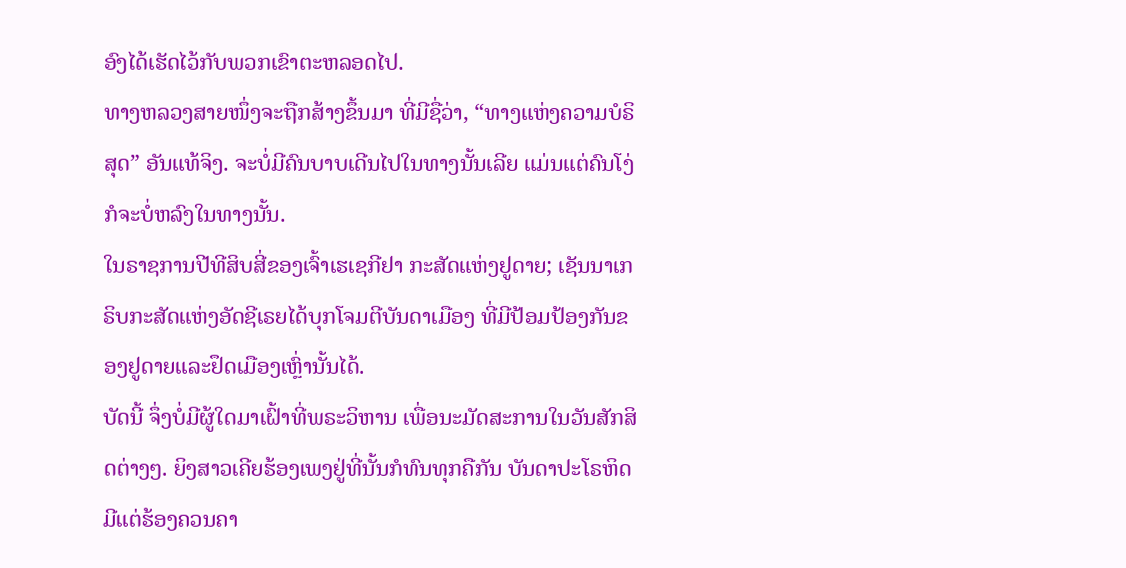ອົງໄດ້ເຮັດໄວ້ກັບພວກເຂົາຕະຫລອດໄປ.
ທາງຫລວງສາຍໜຶ່ງຈະຖືກສ້າງຂຶ້ນມາ ທີ່ມີຊື່ວ່າ, “ທາງແຫ່ງຄວາມບໍຣິສຸດ” ອັນແທ້ຈິງ. ຈະບໍ່ມີຄົນບາບເດີນໄປໃນທາງນັ້ນເລີຍ ແມ່ນແຕ່ຄົນໂງ່ກໍຈະບໍ່ຫລົງໃນທາງນັ້ນ.
ໃນຣາຊການປີທີສິບສີ່ຂອງເຈົ້າເຮເຊກີຢາ ກະສັດແຫ່ງຢູດາຍ; ເຊັນນາເກຣິບກະສັດແຫ່ງອັດຊີເຣຍໄດ້ບຸກໂຈມຕີບັນດາເມືອງ ທີ່ມີປ້ອມປ້ອງກັນຂອງຢູດາຍແລະຢຶດເມືອງເຫຼົ່ານັ້ນໄດ້.
ບັດນີ້ ຈຶ່ງບໍ່ມີຜູ້ໃດມາເຝົ້າທີ່ພຣະວິຫານ ເພື່ອນະມັດສະການໃນວັນສັກສິດຕ່າງໆ. ຍິງສາວເຄີຍຮ້ອງເພງຢູ່ທີ່ນັ້ນກໍທົນທຸກຄືກັນ ບັນດາປະໂຣຫິດມີແຕ່ຮ້ອງຄວນຄາ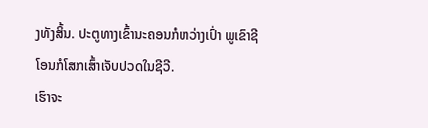ງທັງສິ້ນ. ປະຕູທາງເຂົ້ານະຄອນກໍຫວ່າງເປົ່າ ພູເຂົາຊີໂອນກໍໂສກເສົ້າເຈັບປວດໃນຊີວີ.
ເຮົາຈະ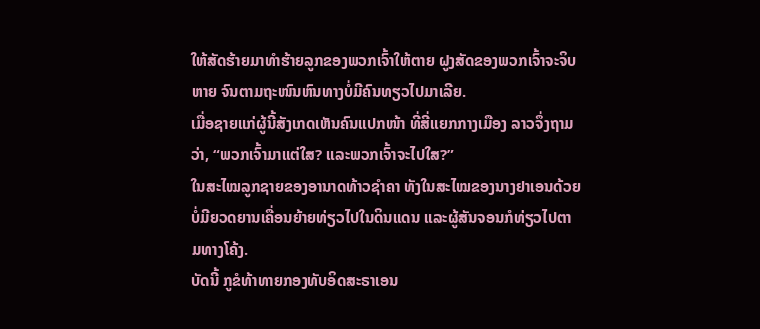ໃຫ້ສັດຮ້າຍມາທຳຮ້າຍລູກຂອງພວກເຈົ້າໃຫ້ຕາຍ ຝູງສັດຂອງພວກເຈົ້າຈະຈິບຫາຍ ຈົນຕາມຖະໜົນຫົນທາງບໍ່ມີຄົນທຽວໄປມາເລີຍ.
ເມື່ອຊາຍແກ່ຜູ້ນີ້ສັງເກດເຫັນຄົນແປກໜ້າ ທີ່ສີ່ແຍກກາງເມືອງ ລາວຈຶ່ງຖາມວ່າ, “ພວກເຈົ້າມາແຕ່ໃສ? ແລະພວກເຈົ້າຈະໄປໃສ?”
ໃນສະໄໝລູກຊາຍຂອງອານາດທ້າວຊຳຄາ ທັງໃນສະໄໝຂອງນາງຢາເອນດ້ວຍ ບໍ່ມີຍວດຍານເຄື່ອນຍ້າຍທ່ຽວໄປໃນດິນແດນ ແລະຜູ້ສັນຈອນກໍທ່ຽວໄປຕາມທາງໂຄ້ງ.
ບັດນີ້ ກູຂໍທ້າທາຍກອງທັບອິດສະຣາເອນ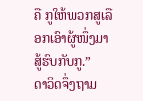ຄື ກູໃຫ້ພວກສູເລືອກເອົາຜູ້ໜຶ່ງມາສູ້ຮົບກັບກູ.”
ດາວິດຈຶ່ງຖາມ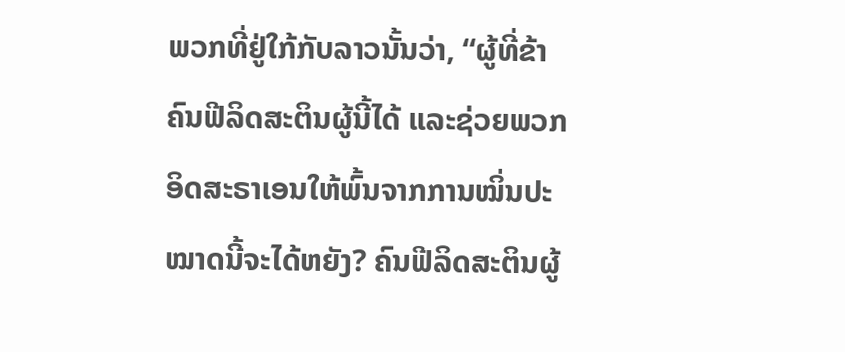ພວກທີ່ຢູ່ໃກ້ກັບລາວນັ້ນວ່າ, “ຜູ້ທີ່ຂ້າຄົນຟີລິດສະຕິນຜູ້ນີ້ໄດ້ ແລະຊ່ວຍພວກອິດສະຣາເອນໃຫ້ພົ້ນຈາກການໝິ່ນປະໝາດນີ້ຈະໄດ້ຫຍັງ? ຄົນຟີລິດສະຕິນຜູ້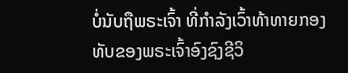ບໍ່ນັບຖືພຣະເຈົ້າ ທີ່ກຳລັງເວົ້າທ້າທາຍກອງທັບຂອງພຣະເຈົ້າອົງຊົງຊີວິ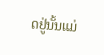ດຢູ່ນັ້ນແມ່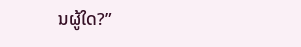ນຜູ້ໃດ?”